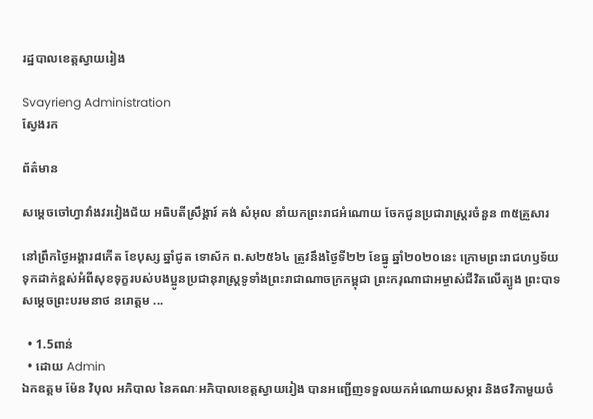រដ្ឋបាលខេត្តស្វាយរៀង

Svayrieng Administration
ស្វែងរក

ព័ត៌មាន

សម្ដេចចៅហ្វាវាំងវរវៀងជ័យ អធិបតីស្រឹង្គារ៍ គង់ សំអុល នាំយកព្រះរាជអំណោយ ចែកជូនប្រជារាស្រ្តរចំនួន ៣៥គ្រួសារ

នៅព្រឹកថ្ងៃអង្គារ៨កើត ខែបុស្ស ឆ្នាំជូត ទោស័ក ព.ស២៥៦៤ ត្រូវនឹងថ្ងៃទី២២ ខែធ្នូ ឆ្នាំ២០២០នេះ ក្រោមព្រះរាជហឫទ័យទុកដាក់ខ្ពស់អំពីសុខទុក្ខរបស់បងប្អូនប្រជានុរាស្រ្តទូទាំងព្រះរាជាណាចក្រកម្ពុជា ព្រះករុណាជាអម្ចាស់ជីវិតលើត្បូង ព្រះបាទសម្តេចព្រះបរមនាថ នរោត្តម ...

  • 1.5ពាន់
  • ដោយ Admin
ឯកឧត្ដម ម៉ែន វិបុល អភិបាល នៃគណៈអភិបាលខេត្តស្វាយរៀង បានអញ្ជើញទទួលយកអំណោយសម្ភារ និងថវិកាមួយចំ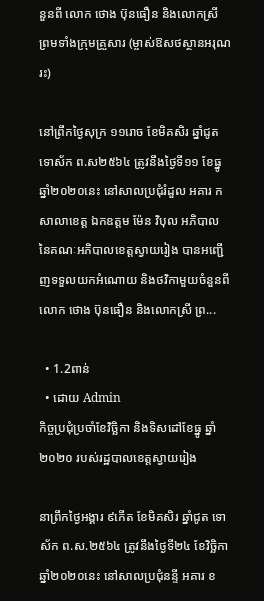នួនពី លោក ថោង ប៊ុនធឿន និងលោកស្រី ព្រមទាំងក្រុមគ្រួសារ (ម្ចាស់ឱសថស្ថានអរុណរះ)

នៅព្រឹកថ្ងៃសុក្រ ១១រោច ខែមិគសិរ ឆ្នាំជូត ទោស័ក ព.ស២៥៦៤ ត្រូវនឹងថ្ងៃទី១១ ខែធ្នូ ឆ្នាំ២០២០នេះ នៅសាលប្រជុំរំដួល អគារ ក សាលាខេត្ត ឯកឧត្ដម ម៉ែន វិបុល អភិបាល នៃគណៈអភិបាលខេត្តស្វាយរៀង បានអញ្ជើញទទួលយកអំណោយ និងថវិកាមួយចំនួនពី លោក ថោង ប៊ុនធឿន និងលោកស្រី ព្រ...

  • 1.2ពាន់
  • ដោយ Admin
កិច្ចប្រជុំប្រចាំខែវិច្ឆិកា និងទិសដៅខែធ្នូ ឆ្នាំ២០២០ របស់រដ្ឋបាលខេត្តស្វាយរៀង

នាព្រឹកថ្ងៃអង្គារ ៩កើត ខែមិគសិរ ឆ្នាំជូត ទោស័ក ព.ស.២៥៦៤ ត្រូវនឹងថ្ងៃទី២៤ ខែវិច្ឆិកា ឆ្នាំ២០២០នេះ នៅសាលប្រជុំនន្ទី អគារ ខ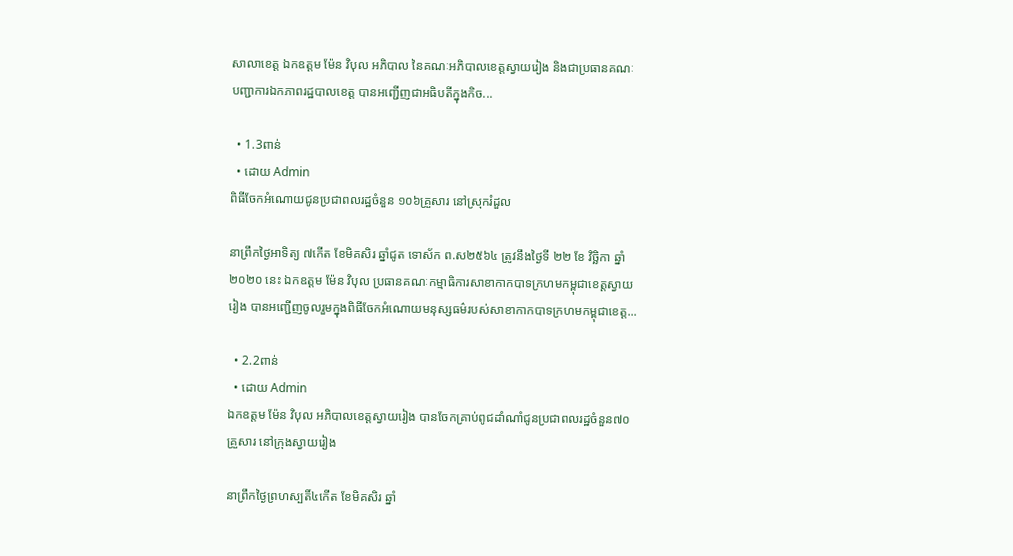សាលាខេត្ត ឯកឧត្ដម ម៉ែន វិបុល អភិបាល នៃគណៈអភិបាលខេត្តស្វាយរៀង និងជាប្រធានគណៈបញ្ជាការឯកភាពរដ្ឋបាលខេត្ត បានអញ្ជើញជាអធិបតីក្នុងកិច...

  • 1.3ពាន់
  • ដោយ Admin
ពិធីចែកអំណោយជូនប្រជាពលរដ្ឋចំនួន ១០៦គ្រួសារ នៅស្រុករំដួល

នាព្រឹកថ្ងៃអាទិត្យ ៧កើត ខែមិគសិរ ឆ្នាំជូត ទោស័ក ព.ស២៥៦៤ ត្រូវនឹងថ្ងៃទី ២២ ខែ វិច្ឆិកា ឆ្នាំ ២០២០ នេះ ឯកឧត្តម ម៉ែន វិបុល ប្រធានគណៈកម្មាធិការសាខាកាកបាទក្រហមកម្ពុជាខេត្តស្វាយរៀង បានអញ្ជើញចូលរួមក្នុងពិធីចែកអំណោយមនុស្សធម៌របស់សាខាកាកបាទក្រហមកម្ពុជាខេត្ត...

  • 2.2ពាន់
  • ដោយ Admin
ឯកឧត្តម ម៉ែន វិបុល អភិបាលខេត្តស្វាយរៀង បានចែកគ្រាប់ពូជដាំណាំជូនប្រជាពលរដ្ឋចំនួន៧០គ្រួសារ នៅក្រុងស្វាយរៀង

នាព្រឹកថ្ងៃព្រហស្បតិ៍៤កើត ខែមិគសិរ ឆ្នាំ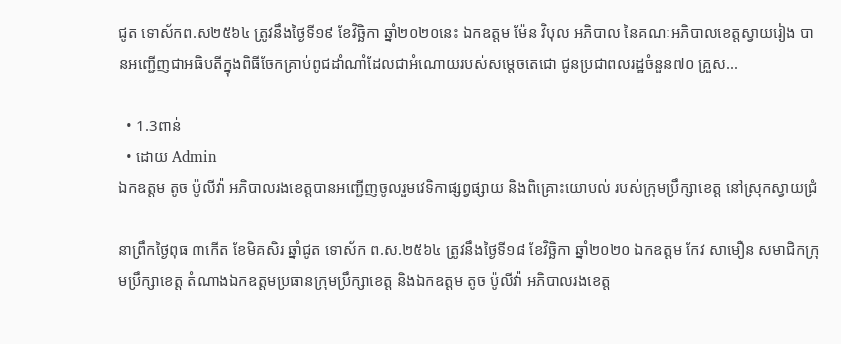ជូត ទោស័កព.ស២៥៦៤ ត្រូវនឹងថ្ងៃទី១៩ ខែវិច្ឆិកា ឆ្នាំ២០២០នេះ ឯកឧត្តម ម៉ែន វិបុល អភិបាល នៃគណៈអភិបាលខេត្តស្វាយរៀង បានអញ្ជើញជាអធិបតីក្នុងពិធីចែកគ្រាប់ពូជដាំណាំដែលជាអំណោយរបស់សម្តេចតេជោ ជូនប្រជាពលរដ្ឋចំនួន៧០ គ្រួស...

  • 1.3ពាន់
  • ដោយ Admin
ឯកឧត្ដម តូច ប៉ូលីវ៉ា អភិបាលរងខេត្តបានអញ្ជើញចូលរួមវេទិកាផ្សព្វផ្សាយ និងពិគ្រោះយោបល់ របស់ក្រុមប្រឹក្សាខេត្ដ នៅស្រុកស្វាយជ្រំ

នាព្រឹកថ្ងៃពុធ ៣កើត ខែមិគសិរ ឆ្នាំជូត ទោស័ក ព.ស.២៥៦៤ ត្រូវនឹងថ្ងៃទី១៨ ខែវិច្ឆិកា ឆ្នាំ២០២០ ឯកឧត្ដម កែវ សាមឿន សមាជិកក្រុមប្រឹក្សាខេត្ត តំណាងឯកឧត្ដមប្រធានក្រុមប្រឹក្សាខេត្ត និងឯកឧត្ដម តូច ប៉ូលីវ៉ា អភិបាលរងខេត្ត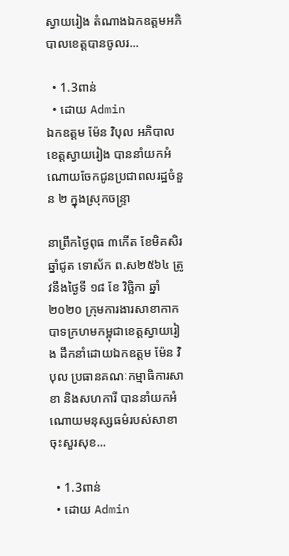ស្វាយរៀង តំណាងឯកឧត្ដមអភិបាលខេត្តបានចូលរ...

  • 1.3ពាន់
  • ដោយ Admin
ឯកឧត្តម ម៉ែន វិបុល អភិបាលខេត្តស្វាយរៀង បាននាំយកអំណោយចែកជូនប្រជាពលរដ្ឋចំនួន ២ ក្នុងស្រុកចន្ទ្រា

នាព្រឹកថ្ងៃពុធ ៣កើត ខែមិគសិរ ឆ្នាំជូត ទោស័ក ព.ស២៥៦៤ ត្រូវនឹងថ្ងៃទី ១៨ ខែ វិច្ឆិកា ឆ្នាំ ២០២០ ក្រុមការងារសាខាកាកបាទក្រហមកម្ពុជាខេត្តស្វាយរៀង ដឹកនាំដោយឯកឧត្តម ម៉ែន វិបុល ប្រធានគណៈកម្មាធិការសាខា និងសហការី បាននាំយកអំណោយមនុស្សធម៌របស់សាខាចុះសួរសុខ...

  • 1.3ពាន់
  • ដោយ Admin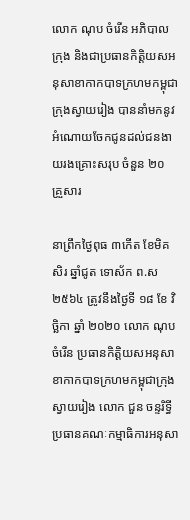លោក ណុប ចំរើន អភិបាលក្រុង និងជាប្រធានកិត្តិយសអនុសាខាកាកបាទក្រហមកម្ពុជាក្រុងស្វាយរៀង បាននាំមកនូវអំណោយចែកជូនដល់ជនងាយរងគ្រោះសរុប ចំនួន ២០ គ្រួសារ

នាព្រឹកថ្ងៃពុធ ៣កើត ខែមិគសិរ ឆ្នាំជូត ទោស័ក ព.ស២៥៦៤ ត្រូវនឹងថ្ងៃទី ១៨ ខែ វិច្ឆិកា ឆ្នាំ ២០២០ លោក ណុប ចំរើន ប្រធានកិត្តិយសអនុសាខាកាកបាទក្រហមកម្ពុជាក្រុងស្វាយរៀង លោក ជួន ចន្ទរិទ្ធី ប្រធានគណៈកម្មាធិការអនុសា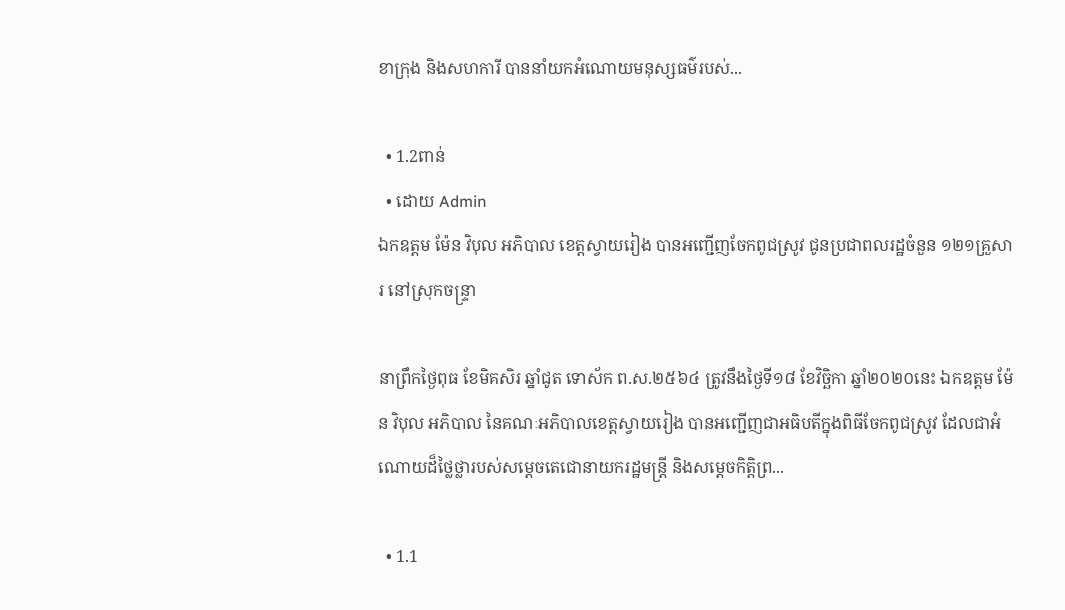ខាក្រុង និងសហការី បាននាំយកអំណោយមនុស្សធម៌របស់...

  • 1.2ពាន់
  • ដោយ Admin
ឯកឧត្តម ម៉ែន វិបុល អភិបាល ខេត្តស្វាយរៀង បានអញ្ជើញចែកពូជស្រូវ ជូនប្រជាពលរដ្ឋចំនួន ១២១គ្រួសារ នៅស្រុកចន្ទ្រា

នាព្រឹកថ្ងៃពុធ ខែមិគសិរ ឆ្នាំជូត ទោស័ក ព.ស.២៥៦៤ ត្រូវនឹងថ្ងៃទី១៨ ខែវិច្ឆិកា ឆ្នាំ២០២០នេះ ឯកឧត្តម ម៉ែន វិបុល អភិបាល នៃគណៈអភិបាលខេត្តស្វាយរៀង បានអញ្ជើញជាអធិបតីក្នុងពិធីចែកពូជស្រូវ ដែលជាអំណោយដ៏ថ្លៃថ្លារបស់សម្ដេចតេជោនាយករដ្ឋមន្ត្រី និងសម្ដេចកិត្តិព្រ...

  • 1.1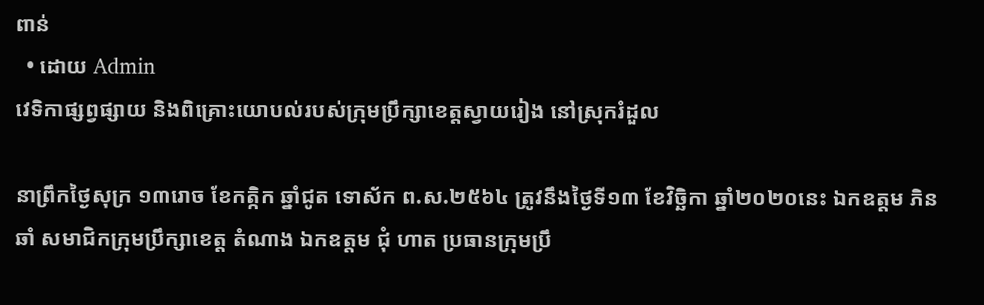ពាន់
  • ដោយ Admin
វេទិកាផ្សព្វផ្សាយ និងពិគ្រោះយោបល់របស់ក្រុមប្រឹក្សាខេត្តស្វាយរៀង នៅស្រុករំដួល

នាព្រឹកថ្ងៃសុក្រ ១៣រោច ខែកត្កិក ឆ្នាំជូត ទោស័ក ព.ស.២៥៦៤ ត្រូវនឹងថ្ងៃទី១៣ ខែវិច្ឆិកា ឆ្នាំ២០២០នេះ ឯកឧត្តម ភិន ឆាំ សមាជិកក្រុមប្រឹក្សាខេត្ត តំណាង ឯកឧត្ដម ជុំ ហាត ប្រធានក្រុមប្រឹ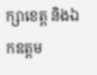ក្សាខេត្ត និងឯកឧត្តម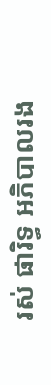រស់ ផារិទ្ធ អភិបាលរង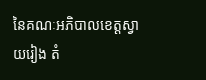នៃគណៈអភិបាលខេត្តស្វាយរៀង តំ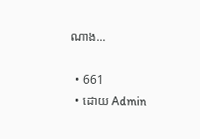ណាង...

  • 661
  • ដោយ Admin